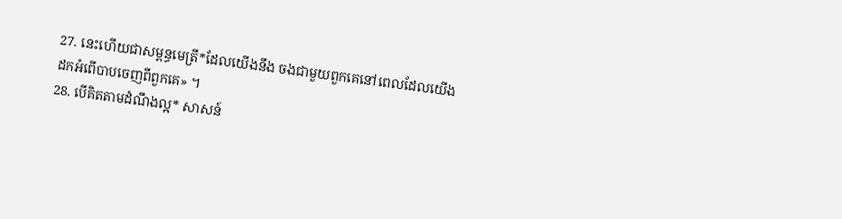27. នេះហើយជាសម្ពន្ធមេត្រី*ដែលយើងនឹង ចងជាមួយពួកគេនៅពេលដែលយើង ដកអំពើបាបចេញពីពួកគេ» ។
28. បើគិតតាមដំណឹងល្អ* សាសន៍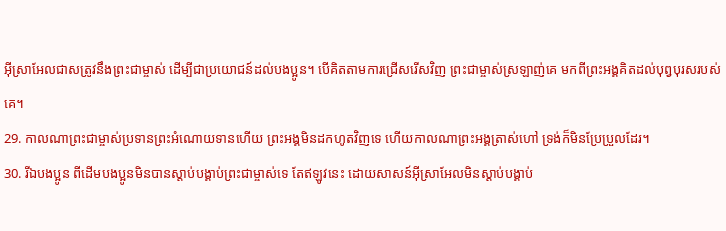អ៊ីស្រាអែលជាសត្រូវនឹងព្រះជាម្ចាស់ ដើម្បីជាប្រយោជន៍ដល់បងប្អូន។ បើគិតតាមការជ្រើសរើសវិញ ព្រះជាម្ចាស់ស្រឡាញ់គេ មកពីព្រះអង្គគិតដល់បុព្វបុរសរបស់គេ។
29. កាលណាព្រះជាម្ចាស់ប្រទានព្រះអំណោយទានហើយ ព្រះអង្គមិនដកហូតវិញទេ ហើយកាលណាព្រះអង្គត្រាស់ហៅ ទ្រង់ក៏មិនប្រែប្រួលដែរ។
30. រីឯបងប្អូន ពីដើមបងប្អូនមិនបានស្ដាប់បង្គាប់ព្រះជាម្ចាស់ទេ តែឥឡូវនេះ ដោយសាសន៍អ៊ីស្រាអែលមិនស្ដាប់បង្គាប់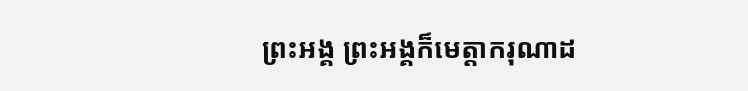ព្រះអង្គ ព្រះអង្គក៏មេត្តាករុណាដ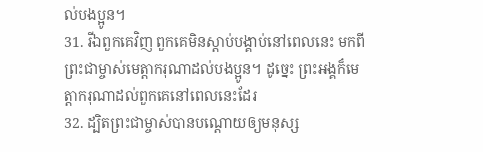ល់បងប្អូន។
31. រីឯពួកគេវិញ ពួកគេមិនស្ដាប់បង្គាប់នៅពេលនេះ មកពីព្រះជាម្ចាស់មេត្តាករុណាដល់បងប្អូន។ ដូច្នេះ ព្រះអង្គក៏មេត្តាករុណាដល់ពួកគេនៅពេលនេះដែរ
32. ដ្បិតព្រះជាម្ចាស់បានបណ្ដោយឲ្យមនុស្ស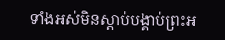ទាំងអស់មិនស្ដាប់បង្គាប់ព្រះអ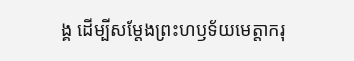ង្គ ដើម្បីសម្តែងព្រះហឫទ័យមេត្តាករុ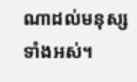ណាដល់មនុស្សទាំងអស់។